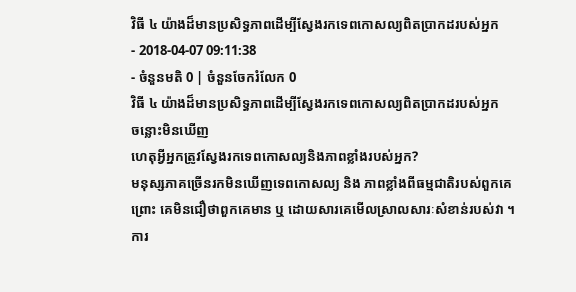វិធី ៤ យ៉ាងដ៏មានប្រសិទ្ធភាពដើម្បីស្វែងរកទេពកោសល្យពិតប្រាកដរបស់អ្នក
- 2018-04-07 09:11:38
- ចំនួនមតិ 0 | ចំនួនចែករំលែក 0
វិធី ៤ យ៉ាងដ៏មានប្រសិទ្ធភាពដើម្បីស្វែងរកទេពកោសល្យពិតប្រាកដរបស់អ្នក
ចន្លោះមិនឃើញ
ហេតុអ្វីអ្នកត្រូវស្វែងរកទេពកោសល្យនិងភាពខ្លាំងរបស់អ្នក?
មនុស្សភាគច្រើនរកមិនឃើញទេពកោសល្យ និង ភាពខ្លាំងពីធម្មជាតិរបស់ពួកគេ ព្រោះ គេមិនជឿថាពួកគេមាន ឬ ដោយសារគេមើលស្រាលសារៈសំខាន់របស់វា ។ ការ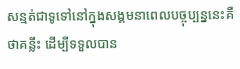សន្មត់ជាទូទៅនៅក្នុងសង្គមនាពេលបច្ចុប្បន្ននេះគឺថាគន្លឹះ ដើម្បីទទួលបាន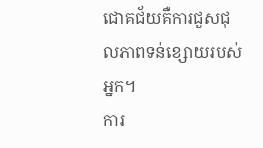ជោគជ័យគឺការជួសជុលភាពទន់ខ្សោយរបស់អ្នក។
ការ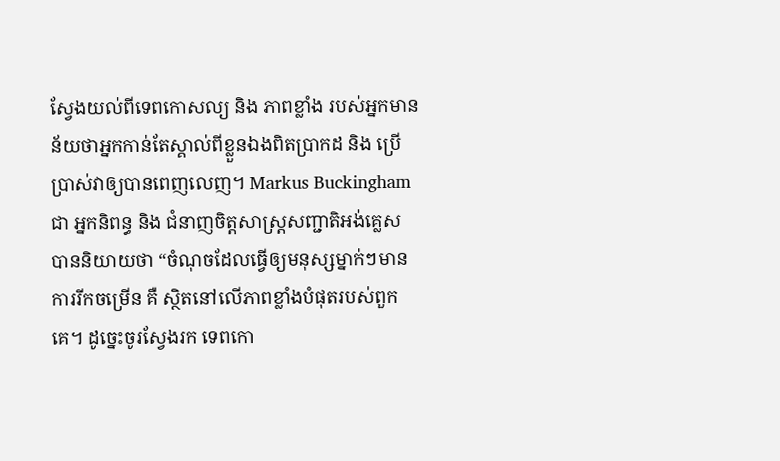ស្វែងយល់ពីទេពកោសល្យ និង ភាពខ្លាំង របស់អ្នកមានន័យថាអ្នកកាន់តែស្គាល់ពីខ្លួនឯងពិតប្រាកដ និង ប្រើប្រាស់វាឲ្យបានពេញលេញ។ Markus Buckingham ជា អ្នកនិពន្ធ និង ជំនាញចិត្តសាស្រ្តសញ្ជាតិអង់គ្លេស បាននិយាយថា “ចំណុចដែលធ្វើឲ្យមនុស្សម្នាក់ៗមានការរីកចម្រើន គឺ ស្ថិតនៅលើភាពខ្លាំងបំផុតរបស់ពួកគេ។ ដូច្នេះចូរស្វែងរក ទេពកោ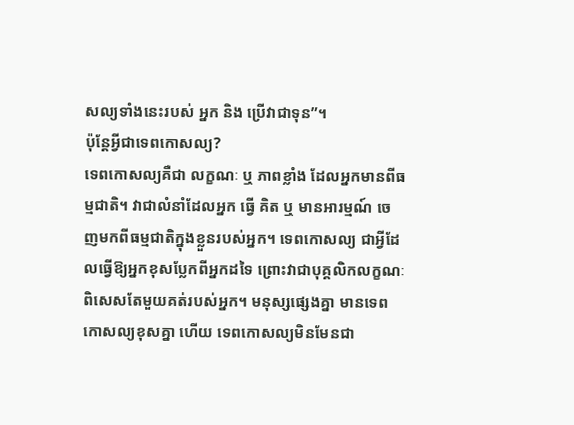សល្យទាំងនេះរបស់ អ្នក និង ប្រើវាជាទុន”។
ប៉ុន្តែអ្វីជាទេពកោសល្យ?
ទេពកោសល្យគឺជា លក្ខណៈ ឬ ភាពខ្លាំង ដែលអ្នកមានពីធម្មជាតិ។ វាជាលំនាំដែលអ្នក ធ្វើ គិត ឬ មានអារម្មណ៍ ចេញមកពីធម្មជាតិក្នុងខ្លួនរបស់អ្នក។ ទេពកោសល្យ ជាអ្វីដែលធ្វើឱ្យអ្នកខុសប្លែកពីអ្នកដទៃ ព្រោះវាជាបុគ្គលិកលក្ខណៈពិសេសតែមួយគត់របស់អ្នក។ មនុស្សផ្សេងគ្នា មានទេពកោសល្យខុសគ្នា ហើយ ទេពកោសល្យមិនមែនជា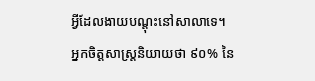អ្វីដែលងាយបណ្តុះនៅសាលាទេ។
អ្នកចិត្តសាស្រ្តនិយាយថា ៩០% នៃ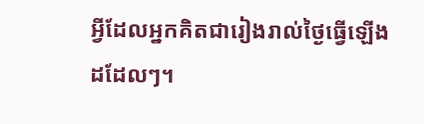អ្វីដែលអ្នកគិតជារៀងរាល់ថ្ងៃធ្វើឡើងដដែលៗ។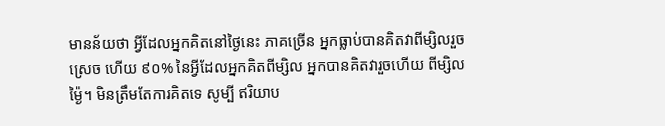មានន័យថា អ្វីដែលអ្នកគិតនៅថ្ងៃនេះ ភាគច្រើន អ្នកធ្លាប់បានគិតវាពីម្សិលរួចស្រេច ហើយ ៩០% នៃអ្វីដែលអ្នកគិតពីម្សិល អ្នកបានគិតវារួចហើយ ពីម្សិលម្ង៉ៃ។ មិនត្រឹមតែការគិតទេ សូម្បី ឥរិយាប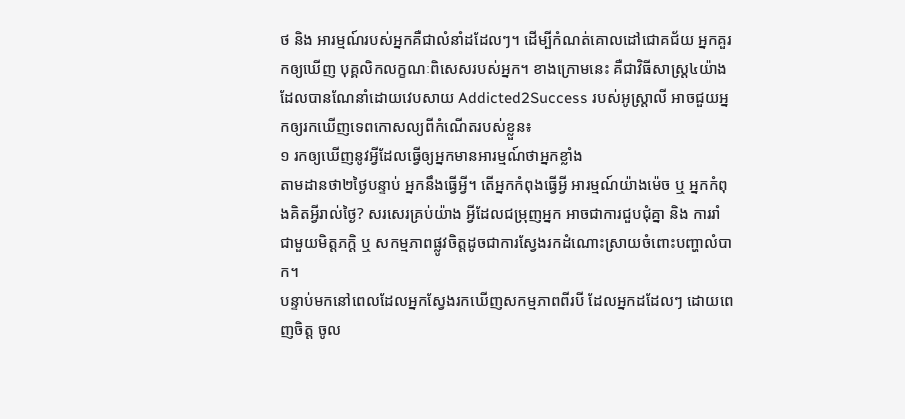ថ និង អារម្មណ៍របស់អ្នកគឺជាលំនាំដដែលៗ។ ដើម្បីកំណត់គោលដៅជោគជ័យ អ្នកគួរកឲ្យឃើញ បុគ្គលិកលក្ខណៈពិសេសរបស់អ្នក។ ខាងក្រោមនេះ គឺជាវិធីសាស្រ្ត៤យ៉ាង ដែលបានណែនាំដោយវេបសាយ Addicted2Success របស់អូស្រ្តាលី អាចជួយអ្នកឲ្យរកឃើញទេពកោសល្យពីកំណើតរបស់ខ្លួន៖
១ រកឲ្យឃើញនូវអ្វីដែលធ្វើឲ្យអ្នកមានអារម្មណ៍ថាអ្នកខ្លាំង
តាមដានថា២ថ្ងៃបន្ទាប់ អ្នកនឹងធ្វើអ្វី។ តើអ្នកកំពុងធ្វើអ្វី អារម្មណ៍យ៉ាងម៉េច ឬ អ្នកកំពុងគិតអ្វីរាល់ថ្ងៃ? សរសេរគ្រប់យ៉ាង អ្វីដែលជម្រុញអ្នក អាចជាការជួបជុំគ្នា និង ការរាំជាមួយមិត្តភក្តិ ឬ សកម្មភាពផ្លូវចិត្តដូចជាការស្វែងរកដំណោះស្រាយចំពោះបញ្ហាលំបាក។
បន្ទាប់មកនៅពេលដែលអ្នកស្វែងរកឃើញសកម្មភាពពីរបី ដែលអ្នកដដែលៗ ដោយពេញចិត្ត ចូល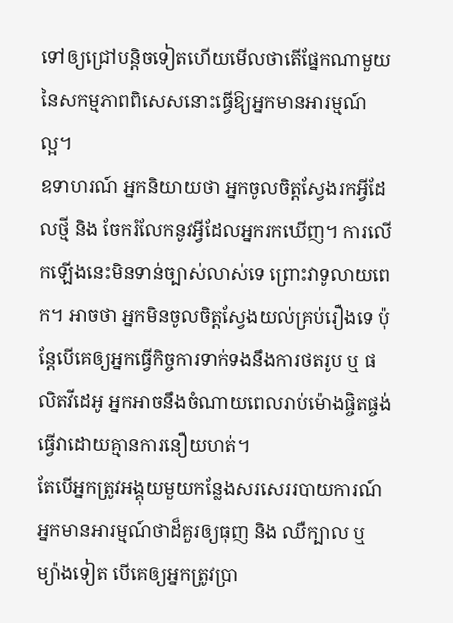ទៅឲ្យជ្រៅបន្តិចទៀតហើយមើលថាតើផ្នែកណាមួយនៃសកម្មភាពពិសេសនោះធ្វើឱ្យអ្នកមានអារម្មណ៍ល្អ។
ឧទាហរណ៍ អ្នកនិយាយថា អ្នកចូលចិត្តស្វែងរកអ្វីដែលថ្មី និង ចែករំលែកនូវអ្វីដែលអ្នករកឃើញ។ ការលើកឡើងនេះមិនទាន់ច្បាស់លាស់ទេ ព្រោះវាទូលាយពេក។ អាចថា អ្នកមិនចូលចិត្តស្វែងយល់គ្រប់រឿងទេ ប៉ុន្តែបើគេឲ្យអ្នកធ្វើកិច្ចការទាក់ទងនឹងការថតរូប ឬ ផលិតវីដេអូ អ្នកអាចនឹងចំណាយពេលរាប់ម៉ោងផ្ចិតផ្ចង់ធ្វើវាដោយគ្មានការនឿយហត់។
តែបើអ្នកត្រូវអង្គុយមួយកន្លែងសរសេររបាយការណ៍ អ្នកមានអារម្មណ៍ថាដ៏គួរឲ្យធុញ និង ឈឺក្បាល ឬ ម្យ៉ាងទៀត បើគេឲ្យអ្នកត្រូវប្រា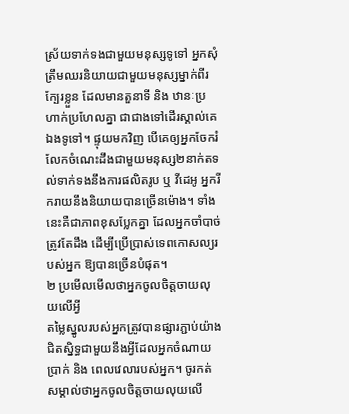ស្រ័យទាក់ទងជាមួយមនុស្សទូទៅ អ្នកសុំត្រឹមឈរនិយាយជាមួយមនុស្សម្នាក់ពីរក្បែរខ្លួន ដែលមានតួនាទី និង ឋានៈប្រហាក់ប្រហែលគ្នា ជាជាងទៅដើរស្គាល់គេឯងទូទៅ។ ផ្ទុយមកវិញ បើគេឲ្យអ្នកចែករំលែកចំណេះដឹងជាមួយមនុស្ស២នាក់តទល់ទាក់ទងនឹងការផលិតរូប ឬ វីដេអូ អ្នករីករាយនឹងនិយាយបានច្រើនម៉ោង។ ទាំងនេះគឺជាភាពខុសប្លែកគ្នា ដែលអ្នកចាំបាច់ត្រូវតែដឹង ដើម្បីប្រើប្រាស់ទេពកោសល្យរបស់អ្នក ឱ្យបានច្រើនបំផុត។
២ ប្រមើលមើលថាអ្នកចូលចិត្តចាយលុយលើអ្វី
តម្លៃស្នូលរបស់អ្នកត្រូវបានផ្សារភ្ជាប់យ៉ាងជិតស្និទ្ធជាមួយនឹងអ្វីដែលអ្នកចំណាយប្រាក់ និង ពេលវេលារបស់អ្នក។ ចូរកត់សម្គាល់ថាអ្នកចូលចិត្តចាយលុយលើ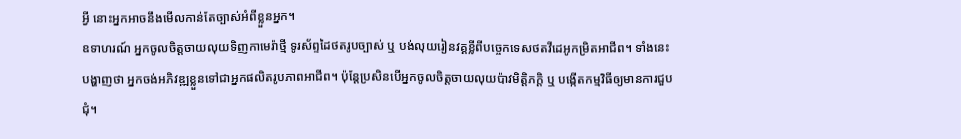អ្វី នោះអ្នកអាចនឹងមើលកាន់តែច្បាស់អំពីខ្លួនអ្នក។
ឧទាហរណ៍ អ្នកចូលចិត្តចាយលុយទិញកាមេរ៉ាថ្មី ទូរស័ព្ទដៃថតរូបច្បាស់ ឬ បង់លុយរៀនវគ្គខ្លីពីបច្ចេកទេសថតវីដេអូកម្រិតអាជីព។ ទាំងនេះបង្ហាញថា អ្នកចង់អភិវឌ្ឍខ្លួនទៅជាអ្នកផលិតរូបភាពអាជីព។ ប៉ុន្តែប្រសិនបើអ្នកចូលចិត្តចាយលុយប៉ាវមិត្តិភក្តិ ឬ បង្កើតកម្មវិធីឲ្យមានការជួបជុំ។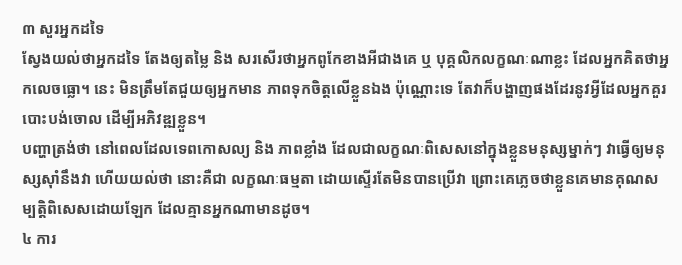៣ សួរអ្នកដទៃ
ស្វែងយល់ថាអ្នកដទៃ តែងឲ្យតម្លៃ និង សរសើរថាអ្នកពូកែខាងអីជាងគេ ឬ បុគ្គលិកលក្ខណៈណាខ្លះ ដែលអ្នកគិតថាអ្នកលេចធ្លោ។ នេះ មិនត្រឹមតែជួយឲ្យអ្នកមាន ភាពទុកចិត្តលើខ្លួនឯង ប៉ុណ្ណោះទេ តែវាក៏បង្ហាញផងដែរនូវអ្វីដែលអ្នកគួរបោះបង់ចោល ដើម្បីអភិវឌ្ឍខ្លួន។
បញ្ហាត្រង់ថា នៅពេលដែលទេពកោសល្យ និង ភាពខ្លាំង ដែលជាលក្ខណៈពិសេសនៅក្នុងខ្លួនមនុស្សម្នាក់ៗ វាធ្វើឲ្យមនុស្សស៊ាំនឹងវា ហើយយល់ថា នោះគឺជា លក្ខណៈធម្មតា ដោយស្ទើរតែមិនបានប្រើវា ព្រោះគេភ្លេចថាខ្លួនគេមានគុណសម្បត្តិពិសេសដោយឡែក ដែលគ្មានអ្នកណាមានដូច។
៤ ការ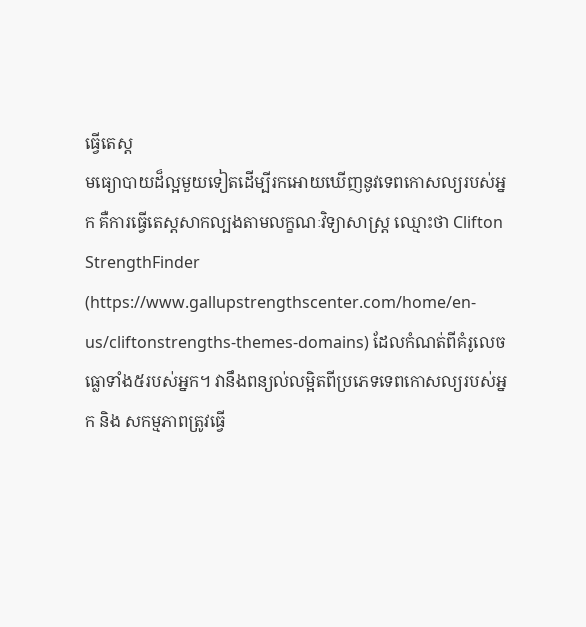ធ្វើតេស្ត
មធ្យោបាយដ៏ល្អមួយទៀតដើម្បីរកអោយឃើញនូវទេពកោសល្យរបស់អ្នក គឺការធ្វើតេស្តសាកល្បងតាមលក្ខណៈវិទ្យាសាស្រ្ត ឈ្មោះថា Clifton StrengthFinder (https://www.gallupstrengthscenter.com/home/en-us/cliftonstrengths-themes-domains) ដែលកំណត់ពីគំរូលេចធ្លោទាំង៥របស់អ្នក។ វានឹងពន្យល់លម្អិតពីប្រភេទទេពកោសល្យរបស់អ្នក និង សកម្មភាពត្រូវធ្វើ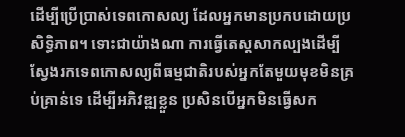ដើម្បីប្រើប្រាស់ទេពកោសល្យ ដែលអ្នកមានប្រកបដោយប្រសិទ្ធិភាព។ ទោះជាយ៉ាងណា ការធ្វើតេស្តសាកល្បងដើម្បីស្វែងរកទេពកោសល្យពីធម្មជាតិរបស់អ្នកតែមួយមុខមិនគ្រប់គ្រាន់ទេ ដើម្បីអភិវឌ្ឍខ្លួន ប្រសិនបើអ្នកមិនធ្វើសក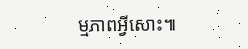ម្មភាពអ្វីសោះ៕